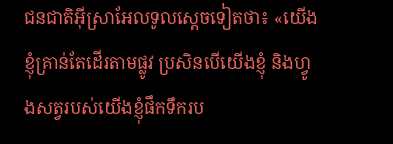ជនជាតិអ៊ីស្រាអែលទូលស្ដេចទៀតថា៖ «យើងខ្ញុំគ្រាន់តែដើរតាមផ្លូវ ប្រសិនបើយើងខ្ញុំ និងហ្វូងសត្វរបស់យើងខ្ញុំផឹកទឹករប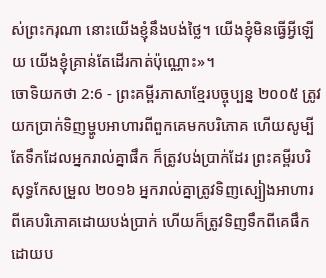ស់ព្រះករុណា នោះយើងខ្ញុំនឹងបង់ថ្លៃ។ យើងខ្ញុំមិនធ្វើអ្វីឡើយ យើងខ្ញុំគ្រាន់តែដើរកាត់ប៉ុណ្ណោះ»។
ចោទិយកថា 2:6 - ព្រះគម្ពីរភាសាខ្មែរបច្ចុប្បន្ន ២០០៥ ត្រូវយកប្រាក់ទិញម្ហូបអាហារពីពួកគេមកបរិភោគ ហើយសូម្បីតែទឹកដែលអ្នករាល់គ្នាផឹក ក៏ត្រូវបង់ប្រាក់ដែរ ព្រះគម្ពីរបរិសុទ្ធកែសម្រួល ២០១៦ អ្នករាល់គ្នាត្រូវទិញស្បៀងអាហារពីគេបរិភោគដោយបង់ប្រាក់ ហើយក៏ត្រូវទិញទឹកពីគេផឹកដោយប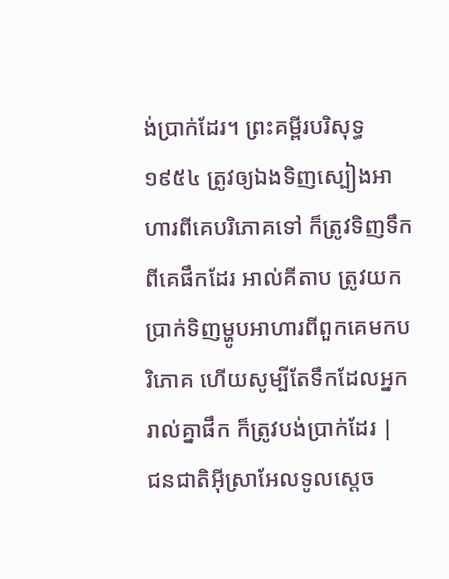ង់ប្រាក់ដែរ។ ព្រះគម្ពីរបរិសុទ្ធ ១៩៥៤ ត្រូវឲ្យឯងទិញស្បៀងអាហារពីគេបរិភោគទៅ ក៏ត្រូវទិញទឹកពីគេផឹកដែរ អាល់គីតាប ត្រូវយកប្រាក់ទិញម្ហូបអាហារពីពួកគេមកបរិភោគ ហើយសូម្បីតែទឹកដែលអ្នករាល់គ្នាផឹក ក៏ត្រូវបង់ប្រាក់ដែរ |
ជនជាតិអ៊ីស្រាអែលទូលស្ដេច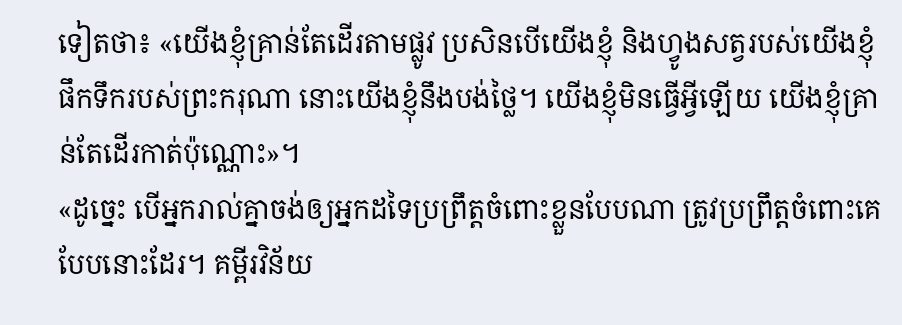ទៀតថា៖ «យើងខ្ញុំគ្រាន់តែដើរតាមផ្លូវ ប្រសិនបើយើងខ្ញុំ និងហ្វូងសត្វរបស់យើងខ្ញុំផឹកទឹករបស់ព្រះករុណា នោះយើងខ្ញុំនឹងបង់ថ្លៃ។ យើងខ្ញុំមិនធ្វើអ្វីឡើយ យើងខ្ញុំគ្រាន់តែដើរកាត់ប៉ុណ្ណោះ»។
«ដូច្នេះ បើអ្នករាល់គ្នាចង់ឲ្យអ្នកដទៃប្រព្រឹត្តចំពោះខ្លួនបែបណា ត្រូវប្រព្រឹត្តចំពោះគេបែបនោះដែរ។ គម្ពីរវិន័យ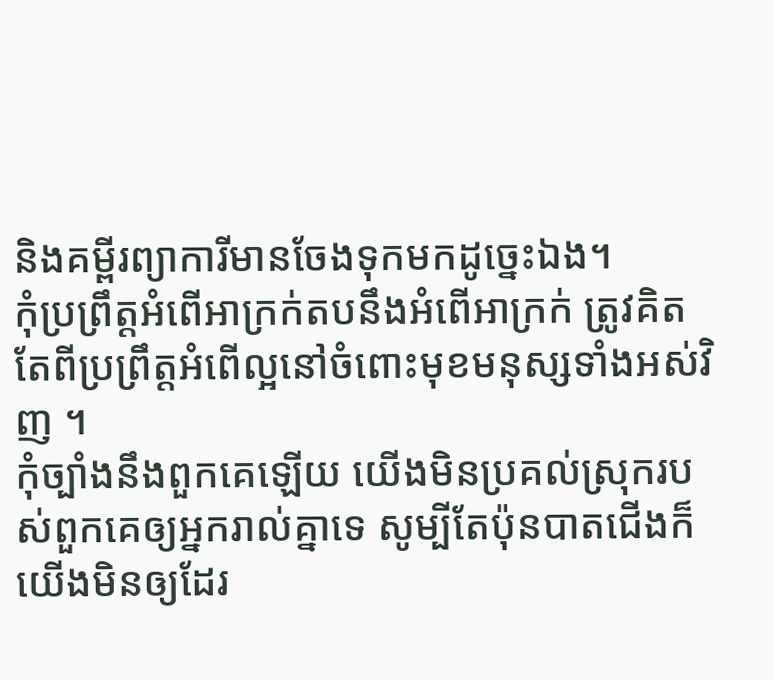និងគម្ពីរព្យាការីមានចែងទុកមកដូច្នេះឯង។
កុំប្រព្រឹត្តអំពើអាក្រក់តបនឹងអំពើអាក្រក់ ត្រូវគិតតែពីប្រព្រឹត្តអំពើល្អនៅចំពោះមុខមនុស្សទាំងអស់វិញ ។
កុំច្បាំងនឹងពួកគេឡើយ យើងមិនប្រគល់ស្រុករបស់ពួកគេឲ្យអ្នករាល់គ្នាទេ សូម្បីតែប៉ុនបាតជើងក៏យើងមិនឲ្យដែរ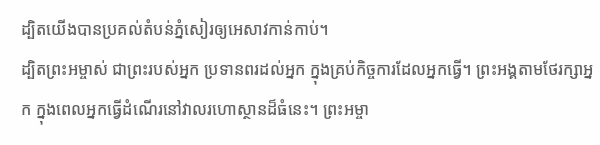ដ្បិតយើងបានប្រគល់តំបន់ភ្នំសៀរឲ្យអេសាវកាន់កាប់។
ដ្បិតព្រះអម្ចាស់ ជាព្រះរបស់អ្នក ប្រទានពរដល់អ្នក ក្នុងគ្រប់កិច្ចការដែលអ្នកធ្វើ។ ព្រះអង្គតាមថែរក្សាអ្នក ក្នុងពេលអ្នកធ្វើដំណើរនៅវាលរហោស្ថានដ៏ធំនេះ។ ព្រះអម្ចា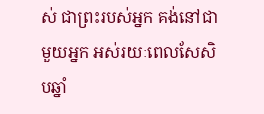ស់ ជាព្រះរបស់អ្នក គង់នៅជាមួយអ្នក អស់រយៈពេលសែសិបឆ្នាំ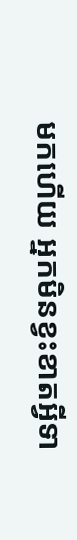មកហើយ អ្នកមិនខ្វះខាតអ្វីទា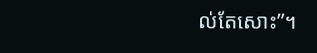ល់តែសោះ”។